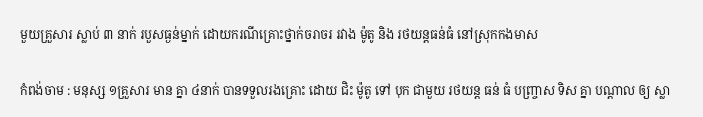មួយគ្រួសារ ស្លាប់ ៣ នាក់ របួសធ្ងន់ម្នាក់ ដោយករណីគ្រោះថ្នាក់ចរាចរ រវាង ម៉ូតូ និង រថយន្តធន់ធំ នៅស្រុកកងមាស

កំពង់ចាម : មនុស្ស ១គ្រួសារ មាន គ្នា ៤នាក់ បានទទួលរងគ្រោះ ដោយ ជិះ ម៉ូតូ ទៅ បុក ជាមួយ រថយន្ត ធន់ ធំ បញ្ច្រាស ទិស គ្នា បណ្តាល ឲ្យ ស្លា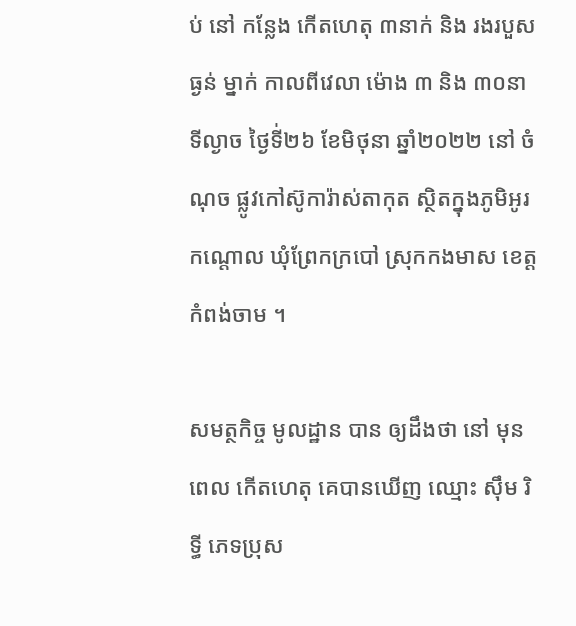ប់ នៅ កន្លែង កេីតហេតុ ៣នាក់ និង រងរបួស ធ្ងន់ ម្នាក់ កាលពីវេលា ម៉ោង ៣ និង ៣០នាទីល្ងាច ថ្ងៃទី់២៦ ខែមិថុនា ឆ្នាំ២០២២ នៅ ចំណុច ផ្លូវកៅស៊ូការ៉ាស់តាកុត ស្ថិតក្នុងភូមិឣូរកណ្តោល ឃុំព្រែកក្របៅ ស្រុកកងមាស ខេត្តកំពង់ចាម ។

សមត្ថកិច្ច មូលដ្ឋាន បាន ឲ្យដឹងថា នៅ មុនពេល កេីតហេតុ គេបានឃេីញ ឈ្មោះ ស៊ឹម រិទ្ធី ភេទប្រុស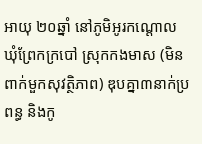អាយុ ២០ឆ្នាំ នៅភូមិឣូរកណ្តោល ឃុំព្រែកក្របៅ ស្រុកកងមាស (មិនពាក់មួកសុវត្ថិភាព) ឌុបគ្នា៣នាក់ប្រពន្ធ និងកូ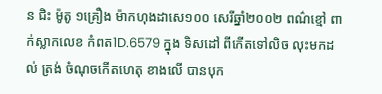ន ជិះ ម៉ូតូ ១គ្រឿង ម៉ាកហុងដាសេ១០០ សេរីឆ្នាំ២០០២ ពណ៌ខ្មៅ ពាក់ស្លាកលេខ កំពត1D.6579 ក្នុង ទិសដៅ ពីកើតទៅលិច លុះមកដល់ ត្រង់ ចំណុចកើតហេតុ ខាងលេី បានបុក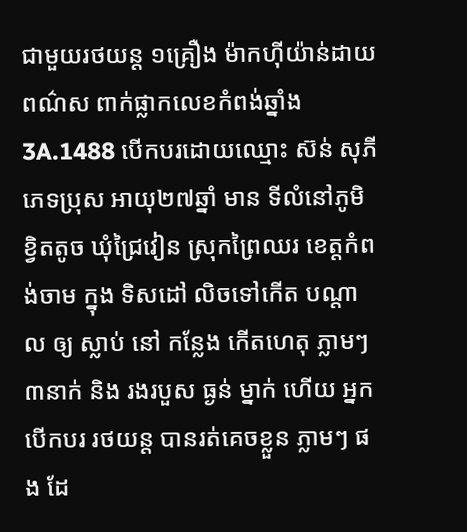ជាមួយរថយន្ត ១គ្រឿង ម៉ាកហ៊ីយ៉ាន់ដាយ ពណ៌ស ពាក់ផ្លាកលេខកំពង់ឆ្នាំង
3A.1488 បើកបរដោយឈ្មោះ ស៊ន់ សុភី ភេទប្រុស ឣាយុ២៧ឆ្នាំ មាន ទីលំនៅភូមិខ្វិតតូច ឃុំជ្រៃវៀន ស្រុកព្រៃឈរ ខេត្តកំពង់ចាម ក្នុង ទិសដៅ លិចទៅកេីត បណ្តាល ឲ្យ ស្លាប់ នៅ កន្លែង កេីតហេតុ ភ្លាមៗ ៣នាក់ និង រងរបួស ធ្ងន់ ម្នាក់ ហើយ អ្នក បេីកបរ រថយន្ត បានរត់គេចខ្លួន ភ្លាមៗ ផង ដែ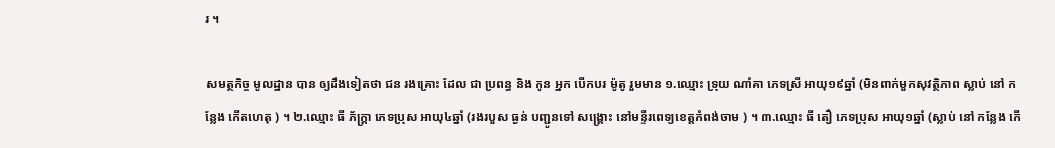រ ។

សមត្ថកិច្ច មូលដ្ឋាន បាន ឲ្យដឹងទៀតថា ជន រងគ្រោះ ដែល ជា ប្រពន្ធ និង កូន អ្នក បេីកបរ ម៉ូតូ រួមមាន ១.ឈ្មោះ ទ្រុយ ណាំគា ភេទស្រី អាយុ១៩ឆ្នាំ (មិនពាក់មួកសុវត្ថិភាព ស្លាប់ នៅ កន្លែង កេីតហេតុ ) ។ ២.ឈ្មោះ ធី ភ័ក្រ្តា ភេទប្រុស អាយុ៤ឆ្នាំ (រងរបួស ធ្ងន់ បញ្ជូនទៅ សង្គ្រោះ នៅមន្ទីរពេទ្យខេត្តកំពង់ចាម ) ។ ៣.ឈ្មោះ ធី តឿ ភេទប្រុស អាយុ១ឆ្នាំ (ស្លាប់ នៅ កន្លែង កេី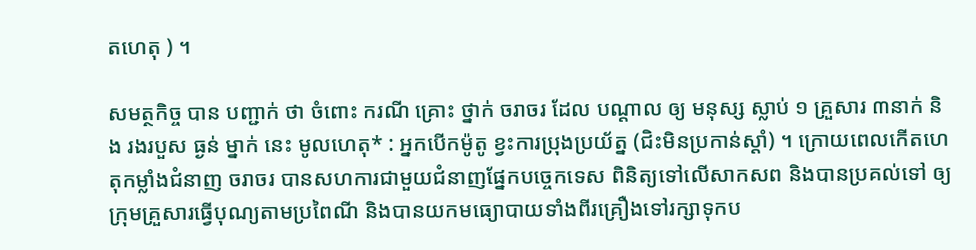តហេតុ ) ។

សមត្ថកិច្ច បាន បញ្ជាក់ ថា ចំពោះ ករណី គ្រោះ ថ្នាក់ ចរាចរ ដែល បណ្ដាល ឲ្យ មនុស្ស ស្លាប់ ១ គ្រួសារ ៣នាក់ និង រងរបួស ធ្ងន់ ម្នាក់ នេះ មូលហេតុ* : ឣ្នកបើកម៉ូតូ ខ្វះការប្រុងប្រយ័ត្ន (ជិះមិនប្រកាន់ស្តាំ) ។ ក្រោយពេលកើតហេតុកម្លាំងជំនាញ ចរាចរ បានសហការជាមួយជំនាញផ្នែកបច្ចេកទេស ពិនិត្យទៅលេីសាកសព និងបានប្រគល់ទៅ ឲ្យ ក្រុមគ្រួសារធ្វេីបុណ្យតាមប្រពៃណី និងបានយកមធ្យោបាយទាំងពីរគ្រឿងទៅរក្សាទុកប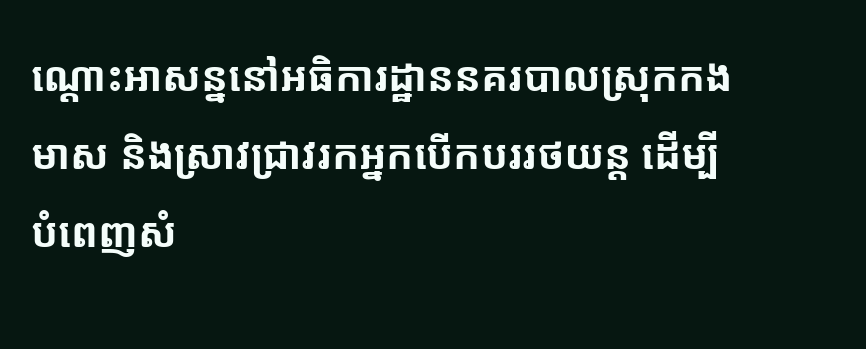ណ្ដោះអាសន្ននៅឣធិការដ្ឋាននគរបាលស្រុកកងមាស និងស្រាវជ្រាវរកអ្នកបេីកបររថយន្ត ដើម្បីបំពេញសំ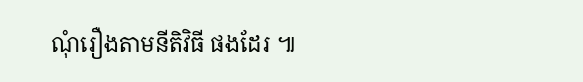ណុំរឿងតាមនីតិវិធី ផងដែរ ៕